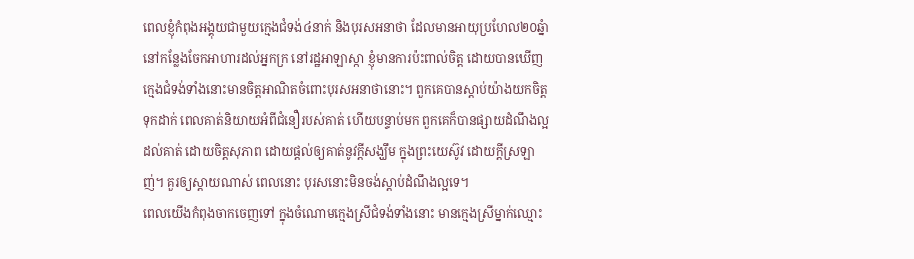ពេលខ្ញុំកំពុងអង្គុយជាមួយក្មេងជំទង់៤នាក់ និងបុរសអនាថា ដែលមានអាយុប្រហែល២០ឆ្នំា នៅកន្លែងចែកអាហារដល់អ្នកក្រ នៅរដ្ឋអាឡាស្កា ខ្ញុំមានការប៉ះពាល់ចិត្ត ដោយបានឃើញក្មេងជំទង់ទាំងនោះមានចិត្តអាណិតចំពោះបុរសអនាថានោះ។ ពួកគេបានស្តាប់យ៉ាងយកចិត្តទុកដាក់ ពេលគាត់និយាយអំពីជំនឿរបស់គាត់ ហើយបន្ទាប់មក ពួកគេក៏បានផ្សាយដំណឹងល្អដល់គាត់ ដោយចិត្តសុភាព ដោយផ្តល់ឲ្យគាត់នូវក្តីសង្ឃឹម ក្នុងព្រះយេស៊ូវ ដោយក្តីស្រឡាញ់។ គួរឲ្យស្តាយណាស់ ពេលនោះ បុរសនោះមិនចង់ស្តាប់ដំណឹងល្អទេ។
ពេលយើងកំពុងចាកចេញទៅ ក្នុងចំណោមក្មេងស្រីជំទង់ទាំងនោះ មានក្មេងស្រីម្នាក់ឈ្មោះ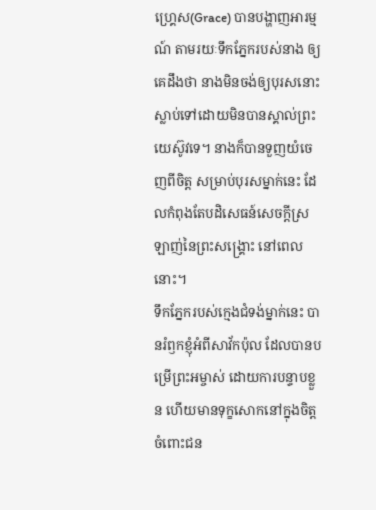ហ្គ្រេស(Grace) បានបង្ហាញអារម្មណ៍ តាមរយៈទឹកភ្នែករបស់នាង ឲ្យគេដឹងថា នាងមិនចង់ឲ្យបុរសនោះ ស្លាប់ទៅដោយមិនបានស្គាល់ព្រះយេស៊ូវទេ។ នាងក៏បានទួញយំចេញពីចិត្ត សម្រាប់បុរសម្នាក់នេះ ដែលកំពុងតែបដិសេធន៍សេចក្តីស្រឡាញ់នៃព្រះសង្រ្គោះ នៅពេលនោះ។
ទឹកភ្នែករបស់ក្មេងជំទង់ម្នាក់នេះ បានរំឭកខ្ញុំអំពីសាវ័កប៉ុល ដែលបានបម្រើព្រះអម្ចាស់ ដោយការបន្ទាបខ្លួន ហើយមានទុក្ខសោកនៅក្នុងចិត្ត ចំពោះជន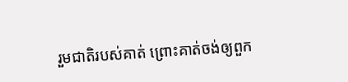រួមជាតិរបស់គាត់ ព្រោះគាត់ចង់ឲ្យពួក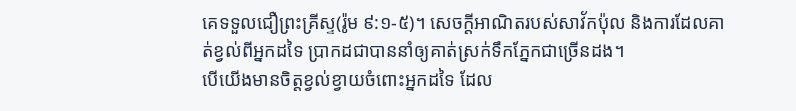គេទទួលជឿព្រះគ្រីស្ទ(រ៉ូម ៩:១-៥)។ សេចក្តីអាណិតរបស់សាវ័កប៉ុល និងការដែលគាត់ខ្វល់ពីអ្នកដទៃ ប្រាកដជាបាននាំឲ្យគាត់ស្រក់ទឹកភ្នែកជាច្រើនដង។
បើយើងមានចិត្តខ្វល់ខ្វាយចំពោះអ្នកដទៃ ដែល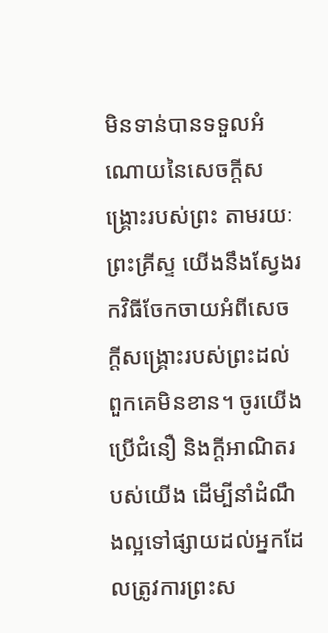មិនទាន់បានទទួលអំណោយនៃសេចក្តីសង្រ្គោះរបស់ព្រះ តាមរយៈព្រះគ្រីស្ទ យើងនឹងស្វែងរកវិធីចែកចាយអំពីសេចក្តីសង្រ្គោះរបស់ព្រះដល់ពួកគេមិនខាន។ ចូរយើងប្រើជំនឿ និងក្តីអាណិតរបស់យើង ដើម្បីនាំដំណឹងល្អទៅផ្សាយដល់អ្នកដែលត្រូវការព្រះស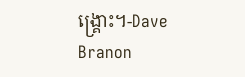ង្រ្គោះ។-Dave Branon